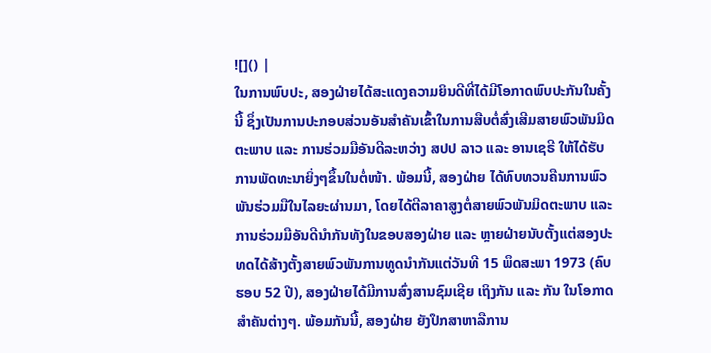![]() |
ໃນການພົບປະ, ສອງຝ່າຍໄດ້ສະແດງຄວາມຍິນດີທີ່ໄດ້ມີໂອກາດພົບປະກັນໃນຄັ້ງນີ້ ຊຶ່ງເປັນການປະກອບສ່ວນອັນສໍາຄັນເຂົ້າໃນການສືບຕໍ່ສົ່ງເສີມສາຍພົວພັນມິດຕະພາບ ແລະ ການຮ່ວມມືອັນດີລະຫວ່າງ ສປປ ລາວ ແລະ ອານເຊຣີ ໃຫ້ໄດ້ຮັບການພັດທະນາຍິ່ງໆຂຶ້ນໃນຕໍ່ໜ້າ. ພ້ອມນີ້, ສອງຝ່າຍ ໄດ້ທົບທວນຄືນການພົວພັນຮ່ວມມືໃນໄລຍະຜ່ານມາ, ໂດຍໄດ້ຕີລາຄາສູງຕໍ່ສາຍພົວພັນມິດຕະພາບ ແລະ ການຮ່ວມມືອັນດີນຳກັນທັງໃນຂອບສອງຝ່າຍ ແລະ ຫຼາຍຝ່າຍນັບຕັ້ງແຕ່ສອງປະທດໄດ້ສ້າງຕັ້ງສາຍພົວພັນການທູດນຳກັນແຕ່ວັນທີ 15 ພຶດສະພາ 1973 (ຄົບຮອບ 52 ປີ), ສອງຝ່າຍໄດ້ມີການສົ່ງສານຊົມເຊີຍ ເຖິງກັນ ແລະ ກັນ ໃນໂອກາດສໍາຄັນຕ່າງໆ. ພ້ອມກັນນີ້, ສອງຝ່າຍ ຍັງປຶກສາຫາລືການ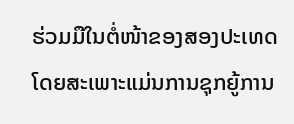ຮ່ວມມືໃນຕໍ່ໜ້າຂອງສອງປະເທດ ໂດຍສະເພາະແມ່ນການຊຸກຍູ້ການ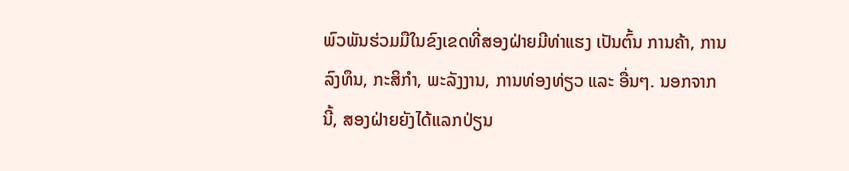ພົວພັນຮ່ວມມືໃນຂົງເຂດທີ່ສອງຝ່າຍມີທ່າແຮງ ເປັນຕົ້ນ ການຄ້າ, ການລົງທຶນ, ກະສິກໍາ, ພະລັງງານ, ການທ່ອງທ່ຽວ ແລະ ອື່ນໆ. ນອກຈາກນີ້, ສອງຝ່າຍຍັງໄດ້ແລກປ່ຽນ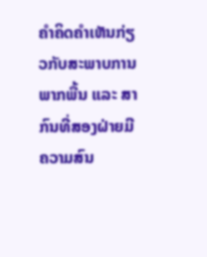ຄໍາຄິດຄໍາເຫັນກ່ຽວກັບສະພາບການພາກພື້ນ ແລະ ສາກົນທີ່ສອງຝ່າຍມີຄວາມສົນ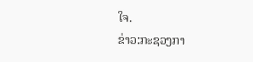ໃຈ.
ຂ່າວ:ກະຊວງກາ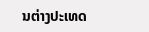ນຕ່າງປະເທດ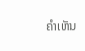ຄໍາເຫັນ